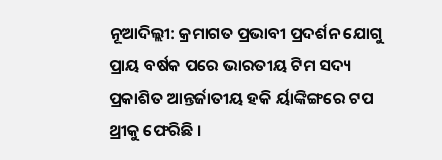ନୂଆଦିଲ୍ଲୀ: କ୍ରମାଗତ ପ୍ରଭାବୀ ପ୍ରଦର୍ଶନ ଯୋଗୁ ପ୍ରାୟ ବର୍ଷକ ପରେ ଭାରତୀୟ ଟିମ ସଦ୍ୟ ପ୍ରକାଶିତ ଆନ୍ତର୍ଜାତୀୟ ହକି ର୍ୟାଙ୍କିଙ୍ଗରେ ଟପ ଥ୍ରୀକୁ ଫେରିଛି ।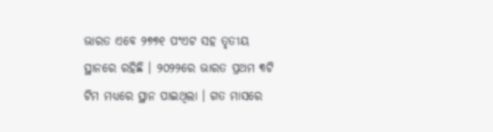ଭାରତ ଏବେ ୨୭୭୧ ପଂଏଟ ସହ ତୃତୀୟ ସ୍ଥାନରେ ରହିଛି । ୨୦୨୨ରେ ଭାରତ ପ୍ରଥମ ୩ଟି ଟିମ ମଧ୍ୟରେ ସ୍ଥାନ ପାଇଥିଲା । ଗତ ମାସରେ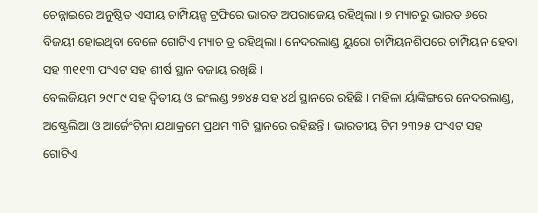ଚେନ୍ନାଇରେ ଅନୁଷ୍ଠିତ ଏସୀୟ ଚାମ୍ପିୟନ୍ସ ଟ୍ରଫିରେ ଭାରତ ଅପରାଜେୟ ରହିଥିଲା । ୭ ମ୍ୟାଚରୁ ଭାରତ ୬ରେ ବିଜୟୀ ହୋଇଥିବା ବେଳେ ଗୋଟିଏ ମ୍ୟାଚ ଡ୍ର ରହିଥିଲା । ନେଦରଲାଣ୍ଡ ୟୁରୋ ଚାମ୍ପିୟନଶିପରେ ଚାମ୍ପିୟନ ହେବା ସହ ୩୧୧୩ ପଂଏଟ ସହ ଶୀର୍ଷ ସ୍ଥାନ ବଜାୟ ରଖିଛି ।
ବେଲଜିୟମ ୨୯୮୯ ସହ ଦ୍ୱିତୀୟ ଓ ଇଂଲଣ୍ଡ ୨୭୪୫ ସହ ୪ର୍ଥ ସ୍ଥାନରେ ରହିଛି । ମହିଳା ର୍ୟାଙ୍କିଙ୍ଗରେ ନେଦରଲାଣ୍ଡ, ଅଷ୍ଟ୍ରେଲିଆ ଓ ଆର୍ଜେଂଟିନା ଯଥାକ୍ରମେ ପ୍ରଥମ ୩ଟି ସ୍ଥାନରେ ରହିଛନ୍ତି । ଭାରତୀୟ ଟିମ ୨୩୨୫ ପଂଏଟ ସହ ଗୋଟିଏ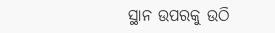ସ୍ଥାନ ଉପରକୁ ଉଠି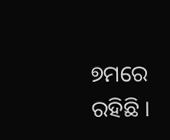୭ମରେ ରହିଛି ।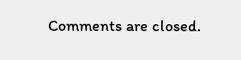Comments are closed.